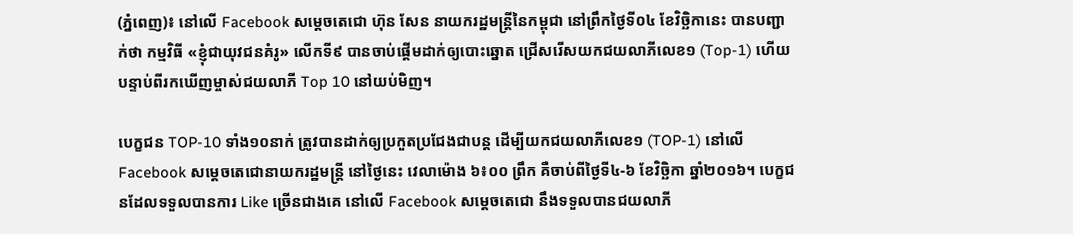(ភ្នំពេញ)៖ នៅលើ Facebook សម្តេចតេជោ ហ៊ុន សែន នាយករដ្ឋមន្ត្រីនៃកម្ពុជា នៅព្រឹកថ្ងៃទី០៤ ខែវិច្ឆិកានេះ បានបញ្ជាក់ថា កម្មវិធី «ខ្ញុំជាយុវជនគំរូ» លើកទី៩ បានចាប់ផ្តើមដាក់ឲ្យបោះឆ្នោត ជ្រើសរើសយកជយលាភីលេខ១ (Top-1) ហើយ បន្ទាប់ពីរកឃើញម្ចាស់ជយលាភី Top 10 នៅយប់មិញ។

បេក្ខជន TOP-10 ទាំង១០នាក់ ត្រូវបានដាក់ឲ្យប្រកួតប្រជែងជាបន្ត ដើម្បីយកជយលាភីលេខ១ (TOP-1) នៅលើ Facebook សម្តេចតេជោនាយករដ្ឋមន្រ្តី នៅថ្ងៃនេះ វេលាម៉ោង ៦៖០០ ព្រឹក គឺចាប់ពីថ្ងៃទី៤-៦ ខែវិច្ឆិកា ឆ្នាំ២០១៦។ បេក្ខជនដែលទទួលបានការ Like ច្រើនជាងគេ នៅលើ Facebook សម្តេចតេជោ នឹងទទួលបានជយលាភី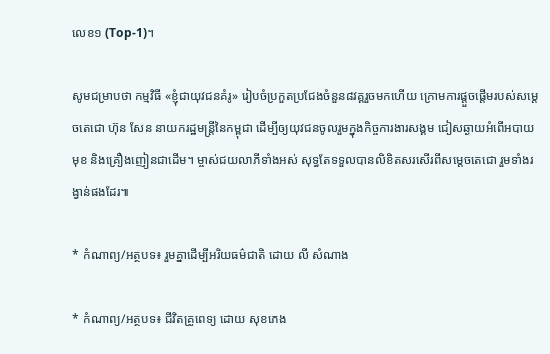លេខ១ (Top-1)។

សូមជម្រាបថា កម្មវិធី «ខ្ញុំជាយុវជនគំរូ» រៀបចំប្រកួតប្រជែងចំនួន៨វគ្គរួចមកហើយ ក្រោមការផ្តួចផ្តើមរបស់សម្តេចតេជោ ហ៊ុន សែន នាយករដ្ឋមន្ត្រីនៃកម្ពុជា ដើម្បីឲ្យយុវជនចូលរួមក្នុងកិច្ចការងារសង្គម ជៀសឆ្ងាយអំពើអបាយមុខ និងគ្រឿងញៀនជាដើម។ ម្ចាស់ជយលាភីទាំងអស់ សុទ្ធតែទទួលបានលិខិតសរសើរពីសម្តេចតេជោ រួមទាំងរង្វាន់ផងដែរ៕

* កំណាព្យ/អត្ថបទ៖ រួមគ្នាដើម្បីអរិយធម៌ជាតិ ដោយ លី សំណាង

* កំណាព្យ/អត្ថបទ៖ ជីវិតគ្រូពេទ្យ ដោយ សុខភេង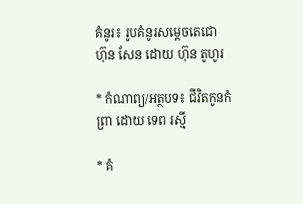គំនូរ៖ រូបគំនូរសម្តេចតេជោ ហ៊ុន សែន ដោយ ហ៊ុន តូហូរ

* កំណាព្យ/អត្ថបទ៖ ជីវិតកូនកំព្រា ដោយ ទេព រស្មី

* គំ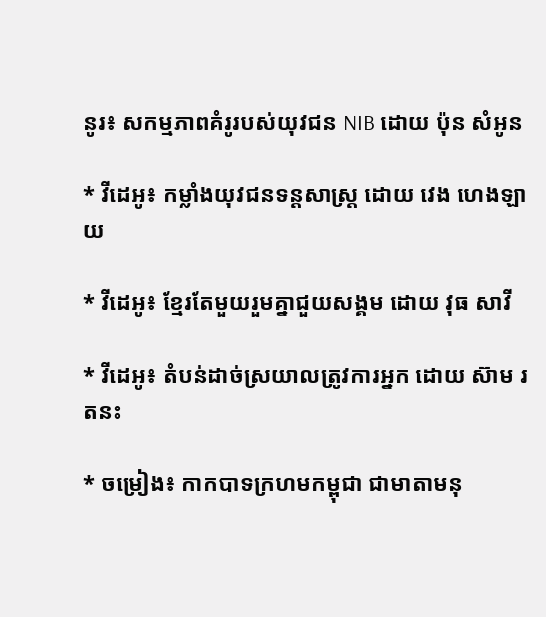នូរ៖ សកម្មភាពគំរូរបស់យុវជន NIB ដោយ ប៉ុន សំអូន

* វីដេអូ៖ កម្លាំងយុវជនទន្តសាស្ត្រ ដោយ វេង ហេងឡាយ

* វីដេអូ៖ ខ្មែរតែមួយរួមគ្នាជួយសង្គម ដោយ វុធ សាវី

* វីដេអូ៖ តំបន់ដាច់ស្រយាលត្រូវការអ្នក ដោយ ស៊ាម រតនះ

* ចម្រៀង៖ កាកបាទក្រហមកម្ពុជា ជាមាតាមនុ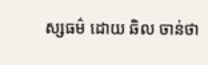ស្សធម៌ ដោយ ឆិល ចាន់ថា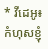* វីដេអូ៖ កំហុសខ្ញុំ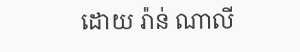ដោយ រ៉ាន់ ណាលី